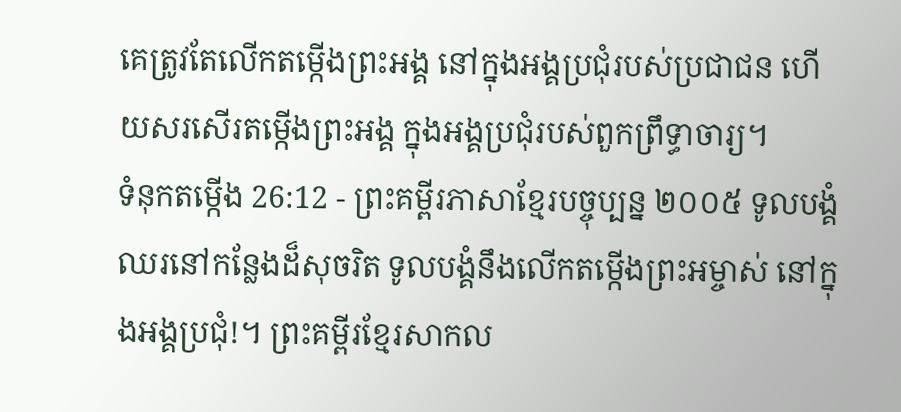គេត្រូវតែលើកតម្កើងព្រះអង្គ នៅក្នុងអង្គប្រជុំរបស់ប្រជាជន ហើយសរសើរតម្កើងព្រះអង្គ ក្នុងអង្គប្រជុំរបស់ពួកព្រឹទ្ធាចារ្យ។
ទំនុកតម្កើង 26:12 - ព្រះគម្ពីរភាសាខ្មែរបច្ចុប្បន្ន ២០០៥ ទូលបង្គំឈរនៅកន្លែងដ៏សុចរិត ទូលបង្គំនឹងលើកតម្កើងព្រះអម្ចាស់ នៅក្នុងអង្គប្រជុំ!។ ព្រះគម្ពីរខ្មែរសាកល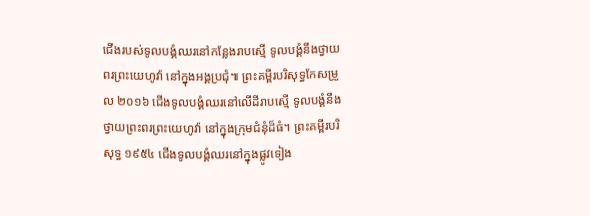ជើងរបស់ទូលបង្គំឈរនៅកន្លែងរាបស្មើ ទូលបង្គំនឹងថ្វាយពរព្រះយេហូវ៉ា នៅក្នុងអង្គប្រជុំ៕ ព្រះគម្ពីរបរិសុទ្ធកែសម្រួល ២០១៦ ជើងទូលបង្គំឈរនៅលើដីរាបស្មើ ទូលបង្គំនឹងថ្វាយព្រះពរព្រះយេហូវ៉ា នៅក្នុងក្រុមជំនុំដ៏ធំ។ ព្រះគម្ពីរបរិសុទ្ធ ១៩៥៤ ជើងទូលបង្គំឈរនៅក្នុងផ្លូវទៀង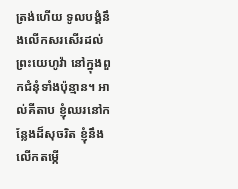ត្រង់ហើយ ទូលបង្គំនឹងលើកសរសើរដល់ព្រះយេហូវ៉ា នៅក្នុងពួកជំនុំទាំងប៉ុន្មាន។ អាល់គីតាប ខ្ញុំឈរនៅកន្លែងដ៏សុចរិត ខ្ញុំនឹងលើកតម្កើ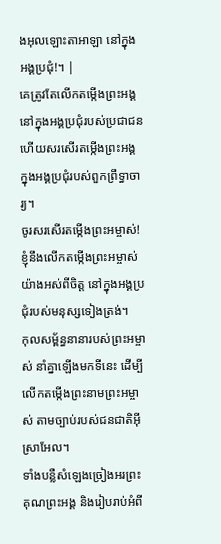ងអុលឡោះតាអាឡា នៅក្នុងអង្គប្រជុំ!។ |
គេត្រូវតែលើកតម្កើងព្រះអង្គ នៅក្នុងអង្គប្រជុំរបស់ប្រជាជន ហើយសរសើរតម្កើងព្រះអង្គ ក្នុងអង្គប្រជុំរបស់ពួកព្រឹទ្ធាចារ្យ។
ចូរសរសើរតម្កើងព្រះអម្ចាស់! ខ្ញុំនឹងលើកតម្កើងព្រះអម្ចាស់ យ៉ាងអស់ពីចិត្ត នៅក្នុងអង្គប្រជុំរបស់មនុស្សទៀងត្រង់។
កុលសម្ព័ន្ធនានារបស់ព្រះអម្ចាស់ នាំគ្នាឡើងមកទីនេះ ដើម្បីលើកតម្កើងព្រះនាមព្រះអម្ចាស់ តាមច្បាប់របស់ជនជាតិអ៊ីស្រាអែល។
ទាំងបន្លឺសំឡេងច្រៀងអរព្រះគុណព្រះអង្គ និងរៀបរាប់អំពី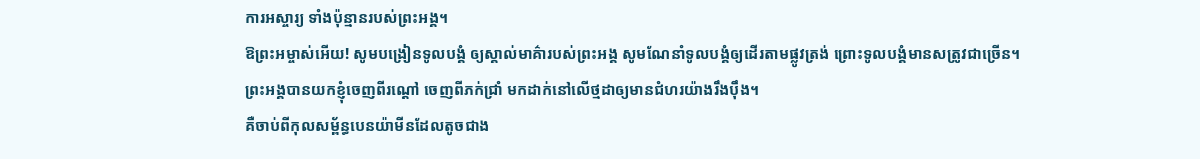ការអស្ចារ្យ ទាំងប៉ុន្មានរបស់ព្រះអង្គ។
ឱព្រះអម្ចាស់អើយ! សូមបង្រៀនទូលបង្គំ ឲ្យស្គាល់មាគ៌ារបស់ព្រះអង្គ សូមណែនាំទូលបង្គំឲ្យដើរតាមផ្លូវត្រង់ ព្រោះទូលបង្គំមានសត្រូវជាច្រើន។
ព្រះអង្គបានយកខ្ញុំចេញពីរណ្ដៅ ចេញពីភក់ជ្រាំ មកដាក់នៅលើថ្មដាឲ្យមានជំហរយ៉ាងរឹងប៉ឹង។
គឺចាប់ពីកុលសម្ព័ន្ធបេនយ៉ាមីនដែលតូចជាង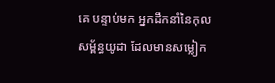គេ បន្ទាប់មក អ្នកដឹកនាំនៃកុលសម្ព័ន្ធយូដា ដែលមានសម្លៀក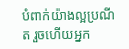បំពាក់យ៉ាងល្អប្រណីត រួចហើយអ្នក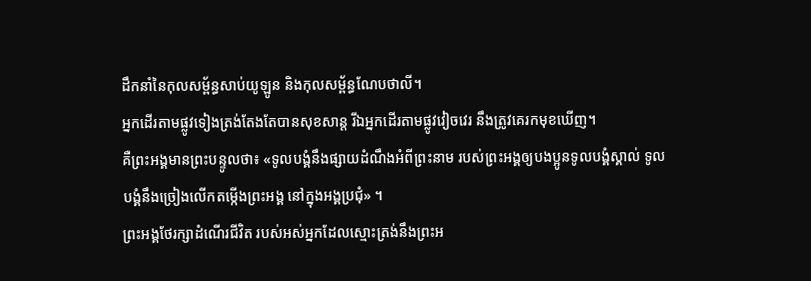ដឹកនាំនៃកុលសម្ព័ន្ធសាប់យូឡូន និងកុលសម្ព័ន្ធណែបថាលី។
អ្នកដើរតាមផ្លូវទៀងត្រង់តែងតែបានសុខសាន្ត រីឯអ្នកដើរតាមផ្លូវវៀចវេរ នឹងត្រូវគេរកមុខឃើញ។
គឺព្រះអង្គមានព្រះបន្ទូលថា៖ «ទូលបង្គំនឹងផ្សាយដំណឹងអំពីព្រះនាម របស់ព្រះអង្គឲ្យបងប្អូនទូលបង្គំស្គាល់ ទូលបង្គំនឹងច្រៀងលើកតម្កើងព្រះអង្គ នៅក្នុងអង្គប្រជុំ» ។
ព្រះអង្គថែរក្សាដំណើរជីវិត របស់អស់អ្នកដែលស្មោះត្រង់នឹងព្រះអ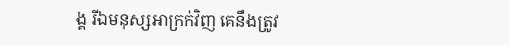ង្គ រីឯមនុស្សអាក្រក់វិញ គេនឹងត្រូវ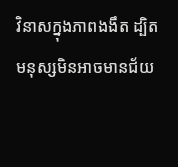វិនាសក្នុងភាពងងឹត ដ្បិតមនុស្សមិនអាចមានជ័យ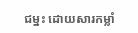ជម្នះ ដោយសារកម្លាំ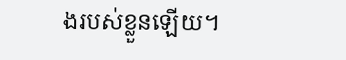ងរបស់ខ្លួនឡើយ។